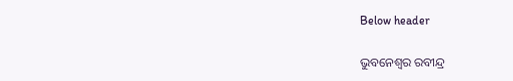Below header

ଭୁବନେଶ୍ୱର ରବୀନ୍ଦ୍ର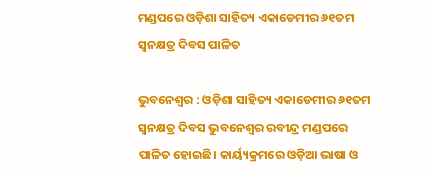ମଣ୍ଡପରେ ଓଡ଼ିଶା ସାହିତ୍ୟ ଏକାଡେମୀର ୬୧ତମ ସ୍ୱନକ୍ଷତ୍ର ଦିବସ ପାଳିତ

ଭୁବନେଶ୍ୱର : ଓଡ଼ିଶା ସାହିତ୍ୟ ଏକାଡେମୀର ୬୧ତମ ସ୍ୱନକ୍ଷତ୍ର ଦିବସ ଭୁବନେଶ୍ୱର ରବୀନ୍ଦ୍ର ମଣ୍ଡପରେ ପାଳିତ ହୋଇଛି। କାର୍ୟ୍ୟକ୍ରମରେ ଓଡ଼ିଆ ଭାଷା ଓ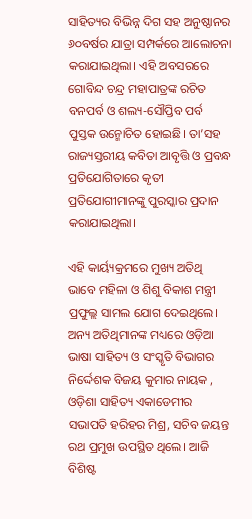ସାହିତ୍ୟର ବିଭିନ୍ନ ଦିଗ ସହ ଅନୁଷ୍ଠାନର ୬୦ବର୍ଷର ଯାତ୍ରା ସମ୍ପର୍କରେ ଆଲୋଚନା କରାଯାଇଥିଲା। ଏହି ଅବସରରେ ଗୋବିନ୍ଦ ଚନ୍ଦ୍ର ମହାପାତ୍ରଙ୍କ ରଚିତ ବନପର୍ବ ଓ ଶଲ୍ୟ-ସୌପ୍ତିବ ପର୍ବ ପୁସ୍ତକ ଉନ୍ମୋଚିତ ହୋଇଛି। ତା’ସହ ରାଜ୍ୟସ୍ତରୀୟ କବିତା ଆବୃତ୍ତି ଓ ପ୍ରବନ୍ଧ ପ୍ରତିଯୋଗିତାରେ କୃତୀ ପ୍ରତିଯୋଗୀମାନଙ୍କୁ ପୁରସ୍କାର ପ୍ରଦାନ କରାଯାଇଥିଲା।

ଏହି କାର୍ୟ୍ୟକ୍ରମରେ ମୁଖ୍ୟ ଅତିଥି ଭାବେ ମହିଳା ଓ ଶିଶୁ ବିକାଶ ମନ୍ତ୍ରୀ ପ୍ରଫୁଲ୍ଲ ସାମଲ ଯୋଗ ଦେଇଥିଲେ। ଅନ୍ୟ ଅତିଥିମାନଙ୍କ ମଧ୍ୟରେ ଓଡ଼ିଆ ଭାଷା ସାହିତ୍ୟ ଓ ସଂସ୍କୃତି ବିଭାଗର ନିର୍ଦ୍ଦେଶକ ବିଜୟ କୁମାର ନାୟକ , ଓଡ଼ିଶା ସାହିତ୍ୟ ଏକାଡେମୀର ସଭାପତି ହରିହର ମିଶ୍ର, ସଚିବ ଜୟନ୍ତ ରଥ ପ୍ରମୁଖ ଉପସ୍ଥିତ ଥିଲେ। ଆଜି ବିଶିଷ୍ଟ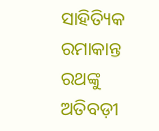ସାହିତ୍ୟିକ ରମାକାନ୍ତ ରଥଙ୍କୁ ଅତିବଡ଼ୀ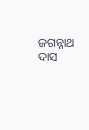ଜଗନ୍ନାଥ ଦାସ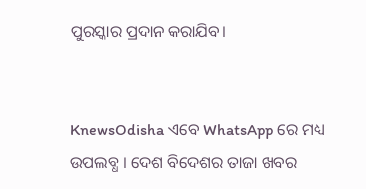ପୁରସ୍କାର ପ୍ରଦାନ କରାଯିବ।


KnewsOdisha ଏବେ WhatsApp ରେ ମଧ୍ୟ ଉପଲବ୍ଧ । ଦେଶ ବିଦେଶର ତାଜା ଖବର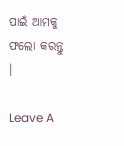ପାଇଁ ଆମକୁ ଫଲୋ କରନ୍ତୁ ।

Leave A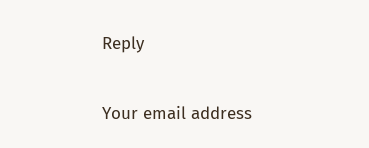Reply

Your email address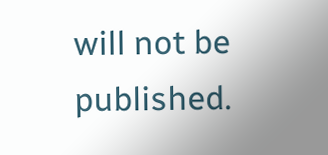will not be published.